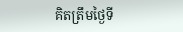គិតត្រឹមថ្ងៃទី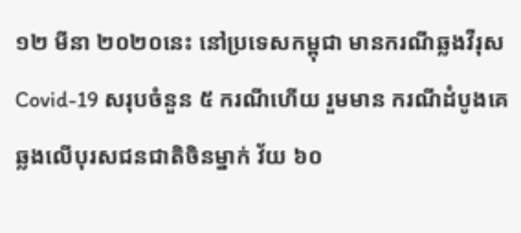១២ មីនា ២០២០នេះ នៅប្រទេសកម្ពុជា មានករណីឆ្លងវីរុស Covid-19 សរុបចំនួន ៥ ករណីហើយ រួមមាន ករណីដំបូងគេ ឆ្លងលើបុរសជនជាតិចិនម្នាក់ វ័យ ៦០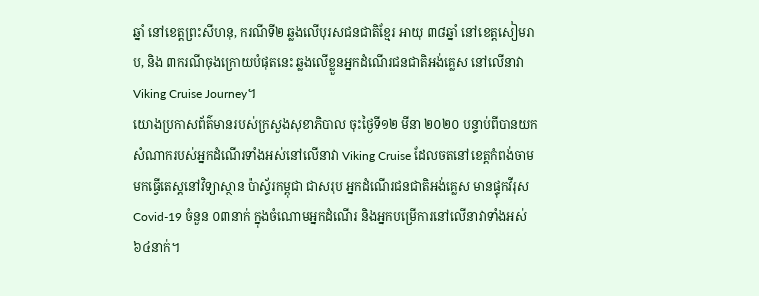ឆ្នាំ នៅខេត្តព្រះសីហនុ, ករណីទី២ ឆ្លងលើបុរសជនជាតិខ្មែរ អាយុ ៣៨ឆ្នាំ នៅខេត្តសៀមរាប, និង ៣ករណីចុងក្រោយបំផុតនេះ ឆ្លងលើខ្លួនអ្នកដំណើរជនជាតិអង់គ្លេស នៅលើនាវា Viking Cruise Journey។
យោងប្រកាសព័ត៌មានរបស់ក្រសួងសុខាភិបាល ចុះថ្ងៃទី១២ មីនា ២០២០ បន្ទាប់ពីបានយកសំណាករបស់អ្នកដំណើរទាំងអស់នៅលើនាវា Viking Cruise ដែលចតនៅខេត្តកំពង់ចាម មកធ្វើតេស្តនៅវិទ្យាស្ថាន ប៉ាស្ទ័រកម្ពុជា ជាសរុប អ្នកដំណើរជនជាតិអង់គ្លេស មានផ្ទុកវីរុស Covid-19 ចំនួន ០៣នាក់ ក្នុងចំណោមអ្នកដំណើរ និងអ្នកបម្រើការនៅលើនាវាទាំងអស់ ៦៤នាក់។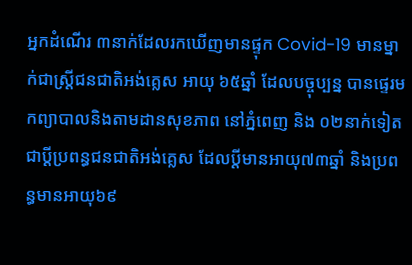អ្នកដំណើរ ៣នាក់ដែលរកឃើញមានផ្ទុក Covid-19 មានម្នាក់ជាស្ត្រីជនជាតិអង់គ្លេស អាយុ ៦៥ឆ្នាំ ដែលបច្ចុប្បន្ន បានផ្ទេរមកព្យាបាលនិងតាមដានសុខភាព នៅភ្នំពេញ និង ០២នាក់ទៀត ជាប្តីប្រពន្ធជនជាតិអង់គ្លេស ដែលប្ដីមានអាយុ៧៣ឆ្នាំ និងប្រពន្ធមានអាយុ៦៩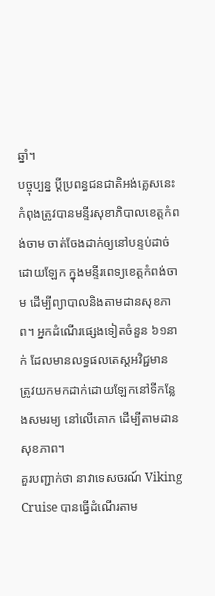ឆ្នាំ។
បច្ចុប្បន្ន ប្ដីប្រពន្ធជនជាតិអង់គ្លេសនេះ កំពុងត្រូវបានមន្ទីរសុខាភិបាលខេត្តកំពង់ចាម ចាត់ចែងដាក់ឲ្យនៅបន្ទប់ដាច់ដោយឡែក ក្នុងមន្ទីរពេទ្យខេត្តកំពង់ចាម ដើម្បីព្យាបាលនិងតាមដានសុខភាព។ អ្នកដំណើរផ្សេងទៀតចំនួន ៦១នាក់ ដែលមានលទ្ធផលតេស្តអវិជ្ជមាន ត្រូវយកមកដាក់ដោយឡែកនៅទីកន្លែងសមរម្យ នៅលើគោក ដើម្បីតាមដានសុខភាព។
គួរបញ្ជាក់ថា នាវាទេសចរណ៍ Viking Cruise បានធ្វើដំណើរតាម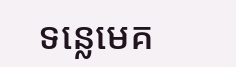ទន្លេមេគ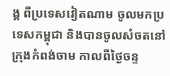ង្គ ពីប្រទេសវៀតណាម ចូលមកប្រទេសកម្ពុជា និងបានចូលសំចតនៅក្រុងកំពង់ចាម កាលពីថ្ងៃចន្ទ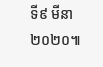ទី៩ មីនា ២០២០៕